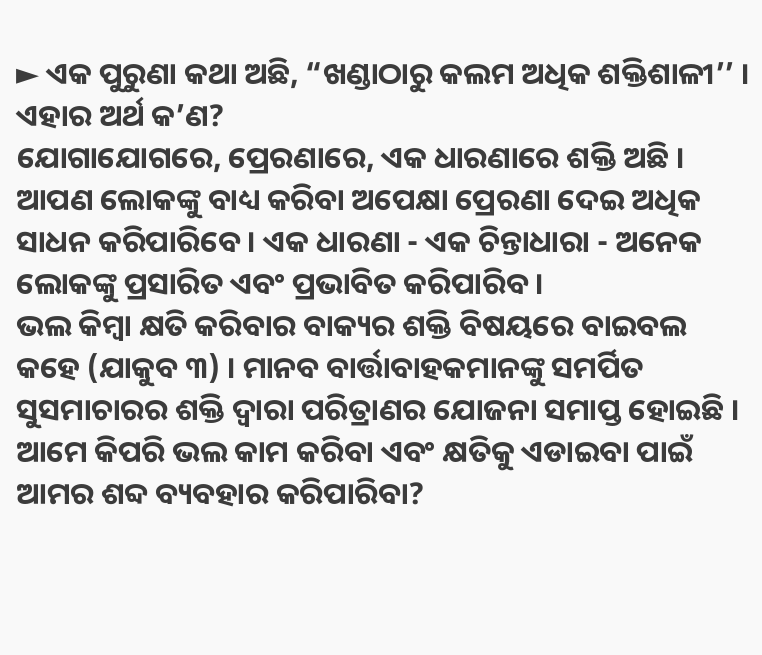► ଏକ ପୁରୁଣା କଥା ଅଛି, “ଖଣ୍ଡାଠାରୁ କଲମ ଅଧିକ ଶକ୍ତିଶାଳୀ’’ । ଏହାର ଅର୍ଥ କ’ଣ?
ଯୋଗାଯୋଗରେ, ପ୍ରେରଣାରେ, ଏକ ଧାରଣାରେ ଶକ୍ତି ଅଛି । ଆପଣ ଲୋକଙ୍କୁ ବାଧ୍ୟ କରିବା ଅପେକ୍ଷା ପ୍ରେରଣା ଦେଇ ଅଧିକ ସାଧନ କରିପାରିବେ । ଏକ ଧାରଣା - ଏକ ଚିନ୍ତାଧାରା - ଅନେକ ଲୋକଙ୍କୁ ପ୍ରସାରିତ ଏବଂ ପ୍ରଭାବିତ କରିପାରିବ ।
ଭଲ କିମ୍ବା କ୍ଷତି କରିବାର ବାକ୍ୟର ଶକ୍ତି ବିଷୟରେ ବାଇବଲ କହେ (ଯାକୁବ ୩) । ମାନବ ବାର୍ତ୍ତାବାହକମାନଙ୍କୁ ସମର୍ପିତ ସୁସମାଚାରର ଶକ୍ତି ଦ୍ୱାରା ପରିତ୍ରାଣର ଯୋଜନା ସମାପ୍ତ ହୋଇଛି ।
ଆମେ କିପରି ଭଲ କାମ କରିବା ଏବଂ କ୍ଷତିକୁ ଏଡାଇବା ପାଇଁ ଆମର ଶବ୍ଦ ବ୍ୟବହାର କରିପାରିବା?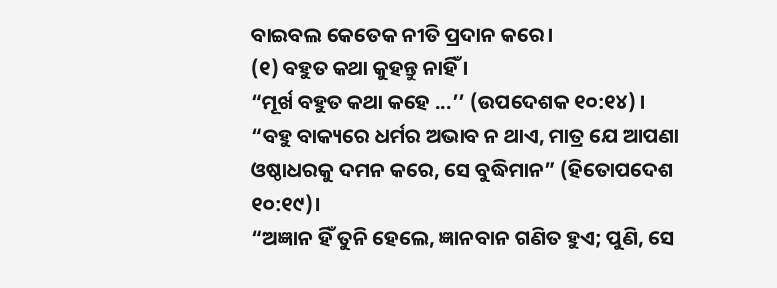ବାଇବଲ କେତେକ ନୀତି ପ୍ରଦାନ କରେ।
(୧) ବହୁତ କଥା କୁହନ୍ତୁ ନାହିଁ ।
“ମୂର୍ଖ ବହୁତ କଥା କହେ ...’’ (ଉପଦେଶକ ୧୦:୧୪) ।
“ବହୁ ବାକ୍ୟରେ ଧର୍ମର ଅଭାବ ନ ଥାଏ, ମାତ୍ର ଯେ ଆପଣା ଓଷ୍ଠାଧରକୁ ଦମନ କରେ, ସେ ବୁଦ୍ଧିମାନ” (ହିତୋପଦେଶ ୧୦:୧୯)।
“ଅଜ୍ଞାନ ହିଁ ତୁନି ହେଲେ, ଜ୍ଞାନବାନ ଗଣିତ ହୁଏ; ପୁଣି, ସେ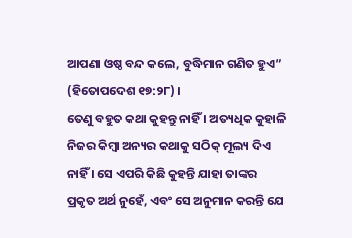ଆପଣା ଓଷ୍ଠ ବନ୍ଦ କଲେ, ବୁଦ୍ଧିମାନ ଗଣିତ ହୁଏ” (ହିତୋପଦେଶ ୧୭:୨୮) ।
ତେଣୁ ବହୁତ କଥା କୁହନ୍ତୁ ନାହିଁ । ଅତ୍ୟଧିକ କୁହାଳି ନିଜର କିମ୍ବା ଅନ୍ୟର କଥାକୁ ସଠିକ୍ ମୂଲ୍ୟ ଦିଏ ନାହିଁ । ସେ ଏପରି କିଛି କୁହନ୍ତି ଯାହା ତାଙ୍କର ପ୍ରକୃତ ଅର୍ଥ ନୁହେଁ, ଏବଂ ସେ ଅନୁମାନ କରନ୍ତି ଯେ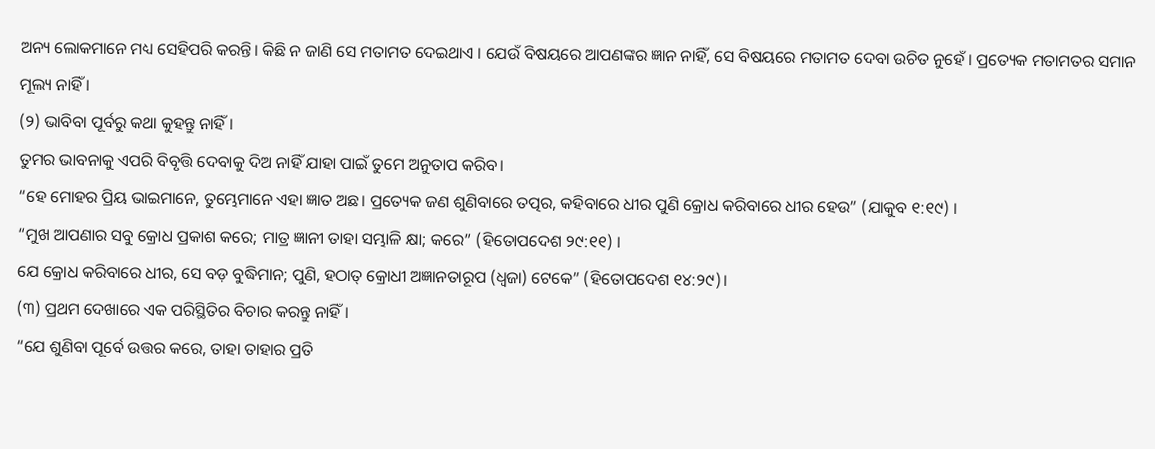ଅନ୍ୟ ଲୋକମାନେ ମଧ୍ୟ ସେହିପରି କରନ୍ତି। କିଛି ନ ଜାଣି ସେ ମତାମତ ଦେଇଥାଏ । ଯେଉଁ ବିଷୟରେ ଆପଣଙ୍କର ଜ୍ଞାନ ନାହିଁ, ସେ ବିଷୟରେ ମତାମତ ଦେବା ଉଚିତ ନୁହେଁ । ପ୍ରତ୍ୟେକ ମତାମତର ସମାନ ମୂଲ୍ୟ ନାହିଁ ।
(୨) ଭାବିବା ପୂର୍ବରୁ କଥା କୁହନ୍ତୁ ନାହିଁ ।
ତୁମର ଭାବନାକୁ ଏପରି ବିବୃତ୍ତି ଦେବାକୁ ଦିଅ ନାହିଁ ଯାହା ପାଇଁ ତୁମେ ଅନୁତାପ କରିବ।
“ହେ ମୋହର ପ୍ରିୟ ଭାଇମାନେ, ତୁମ୍ଭେମାନେ ଏହା ଜ୍ଞାତ ଅଛ। ପ୍ରତ୍ୟେକ ଜଣ ଶୁଣିବାରେ ତତ୍ପର, କହିବାରେ ଧୀର ପୁଣି କ୍ରୋଧ କରିବାରେ ଧୀର ହେଉ” (ଯାକୁବ ୧:୧୯) ।
“ମୁଖ ଆପଣାର ସବୁ କ୍ରୋଧ ପ୍ରକାଶ କରେ; ମାତ୍ର ଜ୍ଞାନୀ ତାହା ସମ୍ଭାଳି କ୍ଷା; କରେ” (ହିତୋପଦେଶ ୨୯:୧୧) ।
ଯେ କ୍ରୋଧ କରିବାରେ ଧୀର, ସେ ବଡ଼ ବୁଦ୍ଧିମାନ; ପୁଣି, ହଠାତ୍ କ୍ରୋଧୀ ଅଜ୍ଞାନତାରୂପ (ଧ୍ଵଜା) ଟେକେ” (ହିତୋପଦେଶ ୧୪:୨୯)।
(୩) ପ୍ରଥମ ଦେଖାରେ ଏକ ପରିସ୍ଥିତିର ବିଚାର କରନ୍ତୁ ନାହିଁ ।
“ଯେ ଶୁଣିବା ପୂର୍ବେ ଉତ୍ତର କରେ, ତାହା ତାହାର ପ୍ରତି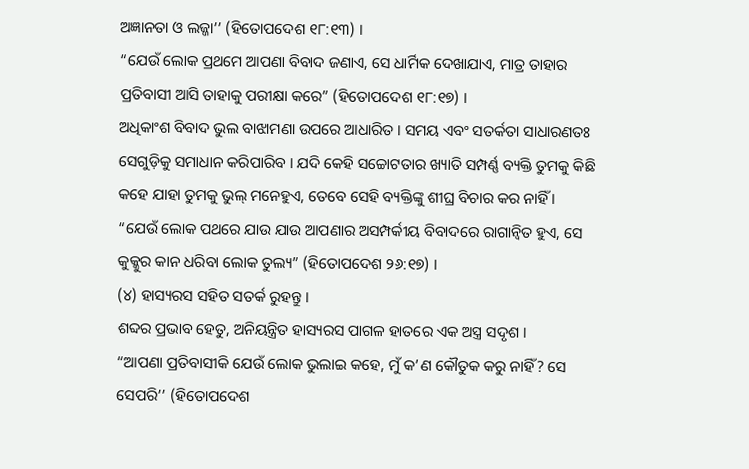ଅଜ୍ଞାନତା ଓ ଲଜ୍ଜା’’ (ହିତୋପଦେଶ ୧୮:୧୩) ।
“ଯେଉଁ ଲୋକ ପ୍ରଥମେ ଆପଣା ବିବାଦ ଜଣାଏ, ସେ ଧାର୍ମିକ ଦେଖାଯାଏ, ମାତ୍ର ତାହାର ପ୍ରତିବାସୀ ଆସି ତାହାକୁ ପରୀକ୍ଷା କରେ” (ହିତୋପଦେଶ ୧୮:୧୭) ।
ଅଧିକାଂଶ ବିବାଦ ଭୁଲ ବାଝାମଣା ଉପରେ ଆଧାରିତ । ସମୟ ଏବଂ ସତର୍କତା ସାଧାରଣତଃ ସେଗୁଡ଼ିକୁ ସମାଧାନ କରିପାରିବ । ଯଦି କେହି ସଚ୍ଚୋଟତାର ଖ୍ୟାତି ସମ୍ପର୍ଣ୍ଣ ବ୍ୟକ୍ତି ତୁମକୁ କିଛି କହେ ଯାହା ତୁମକୁ ଭୁଲ୍ ମନେହୁଏ, ତେବେ ସେହି ବ୍ୟକ୍ତିଙ୍କୁ ଶୀଘ୍ର ବିଚାର କର ନାହିଁ ।
“ଯେଉଁ ଲୋକ ପଥରେ ଯାଉ ଯାଉ ଆପଣାର ଅସମ୍ପର୍କୀୟ ବିବାଦରେ ରାଗାନ୍ଵିତ ହୁଏ, ସେ କୁକ୍କୁର କାନ ଧରିବା ଲୋକ ତୁଲ୍ୟ” (ହିତୋପଦେଶ ୨୬:୧୭) ।
(୪) ହାସ୍ୟରସ ସହିତ ସତର୍କ ରୁହନ୍ତୁ ।
ଶବ୍ଦର ପ୍ରଭାବ ହେତୁ, ଅନିୟନ୍ତ୍ରିତ ହାସ୍ୟରସ ପାଗଳ ହାତରେ ଏକ ଅସ୍ତ୍ର ସଦୃଶ ।
“ଆପଣା ପ୍ରତିବାସୀକି ଯେଉଁ ଲୋକ ଭୁଲାଇ କହେ, ମୁଁ କ’ଣ କୌତୁକ କରୁ ନାହିଁ? ସେ ସେପରି’’ (ହିତୋପଦେଶ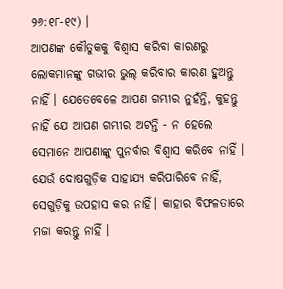୨୬:୧୮-୧୯) ।
ଆପଣଙ୍କ କୌତୁକକୁ ବିଶ୍ୱାସ କରିବା କାରଣରୁ ଲୋକମାନଙ୍କୁ ଗଭୀର ଭୁଲ୍ କରିବାର କାରଣ ହୁଅନ୍ତୁ ନାହିଁ । ଯେତେବେଳେ ଆପଣ ଗମ୍ଭୀର ନୁହଁନ୍ତି, କୁହନ୍ତୁ ନାହିଁ ଯେ ଆପଣ ଗମ୍ଭୀର ଅଟନ୍ତି - ନ ହେଲେ ସେମାନେ ଆପଣାଙ୍କୁ ପୁନର୍ବାର ବିଶ୍ୱାସ କରିବେ ନାହିଁ । ଯେଉଁ ଦୋଷଗୁଡ଼ିକ ସାହାଯ୍ୟ କରିପାରିବେ ନାହିଁ, ସେଗୁଡ଼ିକୁ ଉପହାସ କର ନାହିଁ। କାହାର ବିଫଳତାରେ ମଜା କରନ୍ତୁ ନାହିଁ ।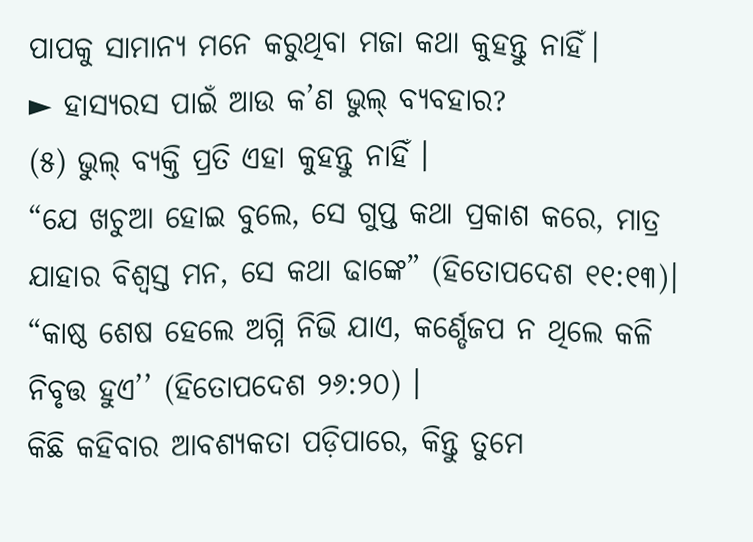ପାପକୁ ସାମାନ୍ୟ ମନେ କରୁଥିବା ମଜା କଥା କୁହନ୍ତୁ ନାହିଁ।
► ହାସ୍ୟରସ ପାଇଁ ଆଉ କ’ଣ ଭୁଲ୍ ବ୍ୟବହାର?
(୫) ଭୁଲ୍ ବ୍ୟକ୍ତି ପ୍ରତି ଏହା କୁହନ୍ତୁ ନାହିଁ ।
“ଯେ ଖଚୁଆ ହୋଇ ବୁଲେ, ସେ ଗୁପ୍ତ କଥା ପ୍ରକାଶ କରେ, ମାତ୍ର ଯାହାର ବିଶ୍ଵସ୍ତ ମନ, ସେ କଥା ଢାଙ୍କେ” (ହିତୋପଦେଶ ୧୧:୧୩)।
“କାଷ୍ଠ ଶେଷ ହେଲେ ଅଗ୍ନି ନିଭି ଯାଏ, କର୍ଣ୍ଡେଜପ ନ ଥିଲେ କଳି ନିବୃତ୍ତ ହୁଏ’’ (ହିତୋପଦେଶ ୨୬:୨୦) ।
କିଛି କହିବାର ଆବଶ୍ୟକତା ପଡ଼ିପାରେ, କିନ୍ତୁ ତୁମେ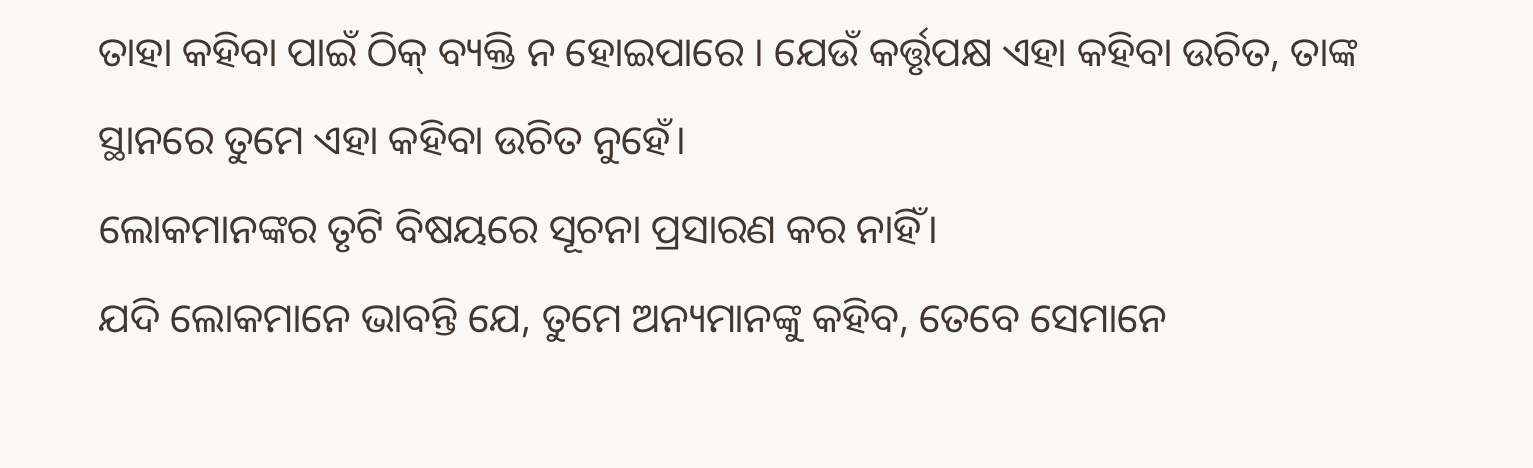ତାହା କହିବା ପାଇଁ ଠିକ୍ ବ୍ୟକ୍ତି ନ ହୋଇପାରେ । ଯେଉଁ କର୍ତ୍ତୃପକ୍ଷ ଏହା କହିବା ଉଚିତ, ତାଙ୍କ ସ୍ଥାନରେ ତୁମେ ଏହା କହିବା ଉଚିତ ନୁହେଁ।
ଲୋକମାନଙ୍କର ତୃଟି ବିଷୟରେ ସୂଚନା ପ୍ରସାରଣ କର ନାହିଁ।
ଯଦି ଲୋକମାନେ ଭାବନ୍ତି ଯେ, ତୁମେ ଅନ୍ୟମାନଙ୍କୁ କହିବ, ତେବେ ସେମାନେ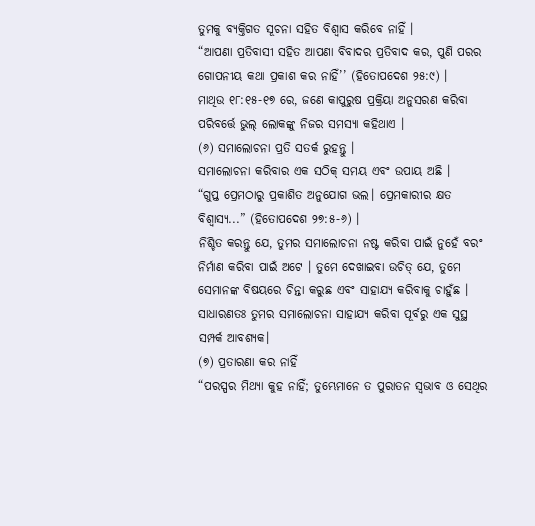ତୁମକୁ ବ୍ୟକ୍ତିଗତ ସୂଚନା ସହିତ ବିଶ୍ୱାସ କରିବେ ନାହିଁ ।
“ଆପଣା ପ୍ରତିବାସୀ ସହିତ ଆପଣା ବିବାଦର ପ୍ରତିବାଦ କର, ପୁଣି ପରର ଗୋପନୀୟ କଥା ପ୍ରକାଶ କର ନାହିଁ’’ (ହିତୋପଦେଶ ୨୫:୯) ।
ମାଥିଉ ୧୮:୧୫-୧୭ ରେ, ଜଣେ କାପୁରୁଷ ପ୍ରକ୍ରିୟା ଅନୁସରଣ କରିବା ପରିବର୍ତ୍ତେ ଭୁଲ୍ ଲୋକଙ୍କୁ ନିଜର ସମସ୍ୟା କହିଥାଏ ।
(୬) ସମାଲୋଚନା ପ୍ରତି ସତର୍କ ରୁହନ୍ତୁ ।
ସମାଲୋଚନା କରିବାର ଏକ ସଠିକ୍ ସମୟ ଏବଂ ଉପାୟ ଅଛି ।
“ଗୁପ୍ତ ପ୍ରେମଠାରୁ ପ୍ରକାଶିତ ଅନୁଯୋଗ ଭଲ। ପ୍ରେମକାରୀର କ୍ଷତ ବିଶ୍ଵାସ୍ୟ...” (ହିତୋପଦେଶ ୨୭:୫-୬) ।
ନିଶ୍ଚିତ କରନ୍ତୁ ଯେ, ତୁମର ସମାଲୋଚନା ନଷ୍ଟ କରିବା ପାଇଁ ନୁହେଁ ବରଂ ନିର୍ମାଣ କରିବା ପାଇଁ ଅଟେ । ତୁମେ ଦେଖାଇବା ଉଚିତ୍ ଯେ, ତୁମେ ସେମାନଙ୍କ ବିଷୟରେ ଚିନ୍ତା କରୁଛ ଏବଂ ସାହାଯ୍ୟ କରିବାକୁ ଚାହୁଁଛ । ସାଧାରଣତଃ ତୁମର ସମାଲୋଚନା ସାହାଯ୍ୟ କରିବା ପୂର୍ବରୁ ଏକ ସୁସ୍ଥ ସମ୍ପର୍କ ଆବଶ୍ୟକ।
(୭) ପ୍ରତାରଣା କର ନାହିଁ
“ପରସ୍ପର ମିଥ୍ୟା କୁହ ନାହିଁ; ତୁମ୍ଭେମାନେ ତ ପୁରାତନ ସ୍ଵଭାବ ଓ ସେଥିର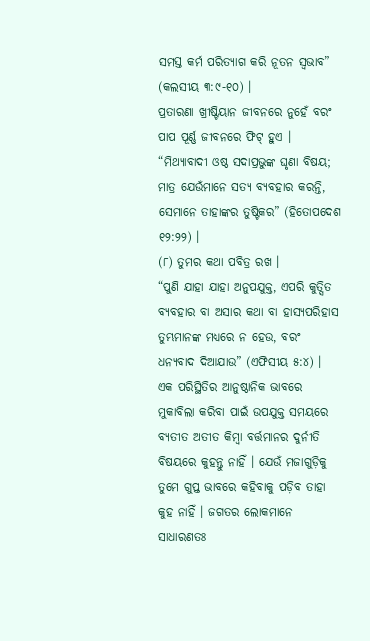ସମସ୍ତ କର୍ମ ପରିତ୍ୟାଗ କରି ନୂତନ ସ୍ଵଭାବ” (କଲସୀୟ ୩:୯-୧୦) ।
ପ୍ରତାରଣା ଖ୍ରୀଷ୍ଟିୟାନ ଜୀବନରେ ନୁହେଁ ବରଂ ପାପ ପୂର୍ଣ୍ଣ ଜୀବନରେ ଫିଟ୍ ହୁଏ ।
“ମିଥ୍ୟାବାଦୀ ଓଷ୍ଠ ସଦାପ୍ରଭୁଙ୍କ ଘୃଣା ବିଷୟ; ମାତ୍ର ଯେଉଁମାନେ ସତ୍ୟ ବ୍ୟବହାର କରନ୍ତି, ସେମାନେ ତାହାଙ୍କର ତୁଷ୍ଟିକର” (ହିତୋପଦେଶ ୧୨:୨୨) ।
(୮) ତୁମର କଥା ପବିତ୍ର ରଖ ।
“ପୁଣି ଯାହା ଯାହା ଅନୁପଯୁକ୍ତ, ଏପରି କୁତ୍ସିତ ବ୍ୟବହାର ବା ଅସାର କଥା ବା ହାସ୍ୟପରିହାସ ତୁମ୍ଭମାନଙ୍କ ମଧ୍ୟରେ ନ ହେଉ, ବରଂ ଧନ୍ୟବାଦ ଦିଆଯାଉ” (ଏଫିସୀୟ ୫:୪) ।
ଏକ ପରିସ୍ଥିତିର ଆନୁଷ୍ଠାନିକ ଭାବରେ ମୁକାବିଲା କରିବା ପାଇଁ ଉପଯୁକ୍ତ ସମୟରେ ବ୍ୟତୀତ ଅତୀତ କିମ୍ବା ବର୍ତ୍ତମାନର ଦୁର୍ନୀତି ବିଷୟରେ କୁହନ୍ତୁ ନାହିଁ । ଯେଉଁ ମଜାଗୁଡ଼ିକୁ ତୁମେ ଗୁପ୍ତ ଭାବରେ କହିବାକୁ ପଡ଼ିବ ତାହା କୁହ ନାହିଁ । ଜଗତର ଲୋକମାନେ ସାଧାରଣତଃ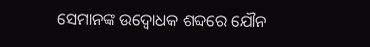ସେମାନଙ୍କ ଉଦ୍ବୋଧକ ଶବ୍ଦରେ ଯୌନ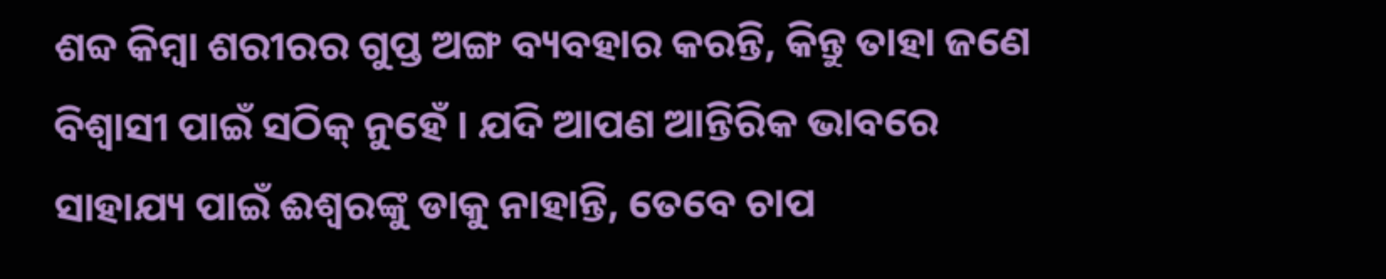ଶବ୍ଦ କିମ୍ବା ଶରୀରର ଗୁପ୍ତ ଅଙ୍ଗ ବ୍ୟବହାର କରନ୍ତି, କିନ୍ତୁ ତାହା ଜଣେ ବିଶ୍ୱାସୀ ପାଇଁ ସଠିକ୍ ନୁହେଁ । ଯଦି ଆପଣ ଆନ୍ତିରିକ ଭାବରେ ସାହାଯ୍ୟ ପାଇଁ ଈଶ୍ୱରଙ୍କୁ ଡାକୁ ନାହାନ୍ତି, ତେବେ ଚାପ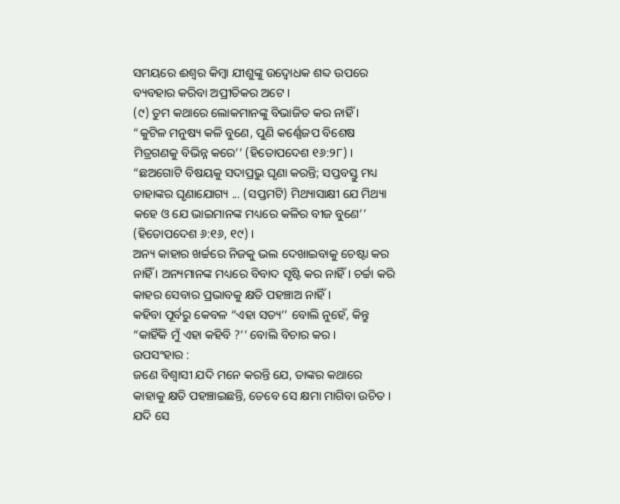ସମୟରେ ଈଶ୍ୱର କିମ୍ବା ଯୀଶୁଙ୍କୁ ଉଦ୍ବୋଧକ ଶବ୍ଦ ଉପରେ ବ୍ୟବହାର କରିବା ଅପ୍ରୀତିକର ଅଟେ ।
(୯) ତୁମ କଥାରେ ଲୋକମାନଙ୍କୁ ବିଭାଜିତ କର ନାହିଁ ।
“କୁଟିଳ ମନୁଷ୍ୟ କଳି ବୁଣେ, ପୁଣି କର୍ଣ୍ଣେଜପ ବିଶେଷ ମିତ୍ରଗଣକୁ ବିଭିନ୍ନ କରେ’’ (ହିତୋପଦେଶ ୧୬:୨୮) ।
“ଛଅଗୋଟି ବିଷୟକୁ ସଦାପ୍ରଭୁ ଘୃଣା କରନ୍ତି; ସପ୍ତବସ୍ତୁ ମଧ୍ୟ ତାହାଙ୍କର ଘୃଣାଯୋଗ୍ୟ ... (ସପ୍ତମଟି) ମିଥ୍ୟାସାକ୍ଷୀ ଯେ ମିଥ୍ୟା କହେ ଓ ଯେ ଭାଇମାନଙ୍କ ମଧ୍ୟରେ କଳିର ବୀଜ ବୁଣେ’’ (ହିତୋପଦେଶ ୬:୧୬, ୧୯) ।
ଅନ୍ୟ କାହାର ଖର୍ଚ୍ଚରେ ନିଜକୁ ଭଲ ଦେଖାଇବାକୁ ଚେଷ୍ଟା କର ନାହିଁ । ଅନ୍ୟମାନଙ୍କ ମଧ୍ୟରେ ବିବାଦ ସୃଷ୍ଟି କର ନାହିଁ । ଚର୍ଚ୍ଚା କରି କାହର ସେବାର ପ୍ରଭାବକୁ କ୍ଷତି ପହଞ୍ଚାଅ ନାହିଁ ।
କହିବା ପୂର୍ବରୁ କେବଳ “ଏହା ସତ୍ୟ’’ ବୋଲି ନୁହେଁ, କିନ୍ତୁ “କାହିଁକି ମୁଁ ଏହା କହିବି ?’’ ବୋଲି ବିଚାର କର ।
ଉପସଂହାର :
ଜଣେ ବିଶ୍ୱାସୀ ଯଦି ମନେ କରନ୍ତି ଯେ, ତାଙ୍କର କଥାରେ କାହାକୁ କ୍ଷତି ପହଞ୍ଚାଇଛନ୍ତି, ତେବେ ସେ କ୍ଷମା ମାଗିବା ଉଚିତ । ଯଦି ସେ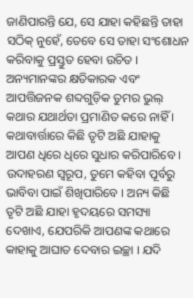ଜାଣିପାରନ୍ତି ଯେ, ସେ ଯାହା କହିଛନ୍ତି ତାହା ସଠିକ୍ ନୁହେଁ, ତେବେ ସେ ତାହା ସଂଶୋଧନ କରିବାକୁ ପ୍ରସ୍ତୁତ ହେବା ଉଚିତ ।
ଅନ୍ୟମାନଙ୍କର କ୍ଷତିକାରକ ଏବଂ ଆପତ୍ତିଜନକ ଶବ୍ଦଗୁଡ଼ିକ ତୁମର ଭୁଲ୍ କଥାର ଯଥାର୍ଥତା ପ୍ରମାଣିତ କରେ ନାହିଁ ।
କଥାବାର୍ତ୍ତାରେ କିଛି ତୃଟି ଅଛି ଯାହାକୁ ଆପଣ ଧିରେ ଧିରେ ସୁଧାର କରିପାରିବେ । ଉଦାହରଣ ସ୍ୱରୂପ, ତୁମେ କହିବା ପୂର୍ବରୁ ଭାବିବା ପାଇଁ ଶିଖିପାରିବେ । ଅନ୍ୟ କିଛି ତୃଟି ଅଛି ଯାହା ହୃଦୟରେ ସମସ୍ୟା ଦେଖାଏ, ଯେପରିକି ଆପଣଙ୍କ କଥାରେ କାହାକୁ ଆଘାତ ଦେବାର ଇଚ୍ଛା । ଯଦି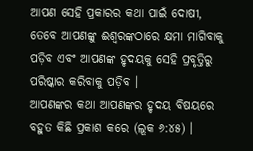ଆପଣ ସେହି ପ୍ରକାରର କଥା ପାଇଁ ଦୋଷୀ, ତେବେ ଆପଣଙ୍କୁ ଈଶ୍ୱରଙ୍କଠାରେ କ୍ଷମା ମାଗିବାକୁ ପଡ଼ିବ ଏବଂ ଆପଣଙ୍କ ହୃଦୟକୁ ସେହି ପ୍ରବୃତ୍ତିରୁ ପରିଷ୍କାର କରିବାକୁ ପଡ଼ିବ ।
ଆପଣଙ୍କର କଥା ଆପଣଙ୍କର ହୃଦୟ ବିଷୟରେ ବହୁତ କିଛି ପ୍ରକାଶ କରେ (ଲୂକ ୬:୪୫) ।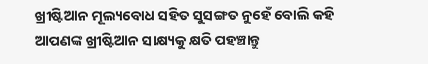ଖ୍ରୀଷ୍ଟିଆନ ମୂଲ୍ୟବୋଧ ସହିତ ସୁସଙ୍ଗତ ନୁହେଁ ବୋଲି କହି ଆପଣଙ୍କ ଖ୍ରୀଷ୍ଟିଆନ ସାକ୍ଷ୍ୟକୁ କ୍ଷତି ପହଞ୍ଚାନ୍ତୁ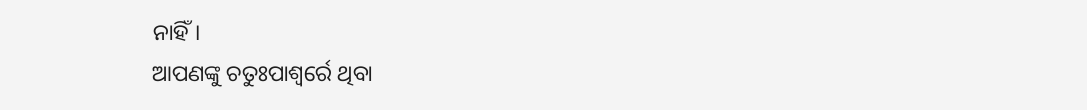ନାହିଁ।
ଆପଣଙ୍କୁ ଚତୁଃପାଶ୍ୱର୍ରେ ଥିବା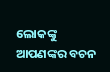ଲୋକଙ୍କୁ ଆପଣଙ୍କର ବଚନ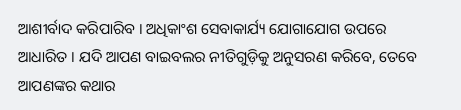ଆଶୀର୍ବାଦ କରିପାରିବ । ଅଧିକାଂଶ ସେବାକାର୍ଯ୍ୟ ଯୋଗାଯୋଗ ଉପରେ ଆଧାରିତ । ଯଦି ଆପଣ ବାଇବଲର ନୀତିଗୁଡ଼ିକୁ ଅନୁସରଣ କରିବେ, ତେବେ ଆପଣଙ୍କର କଥାର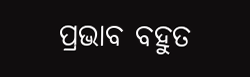ପ୍ରଭାବ ବହୁତ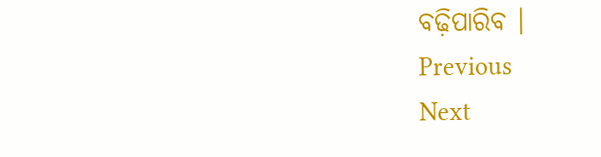ବଢ଼ିପାରିବ ।
Previous
Next